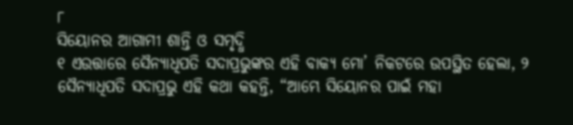୮
ସିୟୋନର ଆଗାମୀ ଶାନ୍ତି ଓ ସମୃଦ୍ଧି
୧ ଏଉତ୍ତାରେ ସୈନ୍ୟାଧିପତି ସଦାପ୍ରଭୁଙ୍କର ଏହି ବାକ୍ୟ ମୋ’ ନିକଟରେ ଉପସ୍ଥିତ ହେଲା, ୨ ସୈନ୍ୟାଧିପତି ସଦାପ୍ରଭୁ ଏହି କଥା କହନ୍ତି, “ଆମ୍ଭେ ସିୟୋନର ପାଇଁ ମହା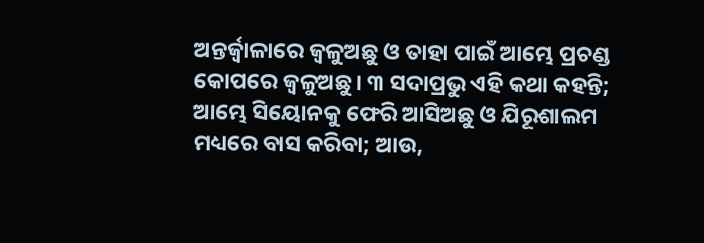ଅନ୍ତର୍ଜ୍ୱାଳାରେ ଜ୍ୱଳୁଅଛୁ ଓ ତାହା ପାଇଁ ଆମ୍ଭେ ପ୍ରଚଣ୍ଡ କୋପରେ ଜ୍ୱଳୁଅଛୁ। ୩ ସଦାପ୍ରଭୁ ଏହି କଥା କହନ୍ତି; ଆମ୍ଭେ ସିୟୋନକୁ ଫେରି ଆସିଅଛୁ ଓ ଯିରୂଶାଲମ ମଧ୍ୟରେ ବାସ କରିବା; ଆଉ,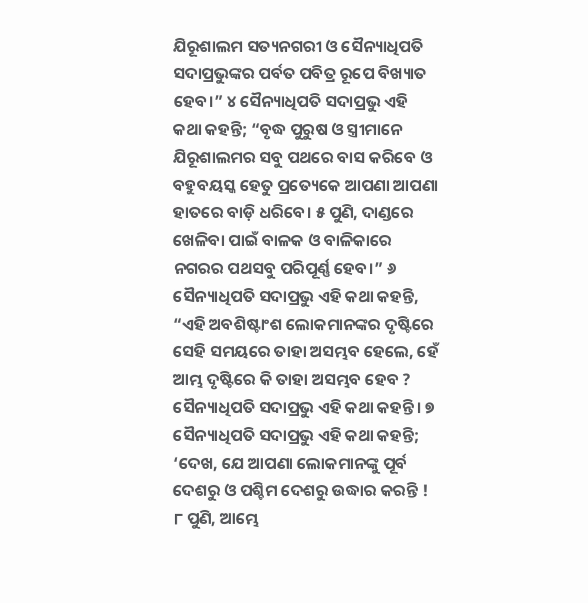ଯିରୂଶାଲମ ସତ୍ୟନଗରୀ ଓ ସୈନ୍ୟାଧିପତି ସଦାପ୍ରଭୁଙ୍କର ପର୍ବତ ପବିତ୍ର ରୂପେ ବିଖ୍ୟାତ ହେବ।” ୪ ସୈନ୍ୟାଧିପତି ସଦାପ୍ରଭୁ ଏହି କଥା କହନ୍ତି; “ବୃଦ୍ଧ ପୁରୁଷ ଓ ସ୍ତ୍ରୀମାନେ ଯିରୂଶାଲମର ସବୁ ପଥରେ ବାସ କରିବେ ଓ ବହୁବୟସ୍କ ହେତୁ ପ୍ରତ୍ୟେକେ ଆପଣା ଆପଣା ହାତରେ ବାଡ଼ି ଧରିବେ। ୫ ପୁଣି, ଦାଣ୍ଡରେ ଖେଳିବା ପାଇଁ ବାଳକ ଓ ବାଳିକାରେ ନଗରର ପଥସବୁ ପରିପୂର୍ଣ୍ଣ ହେବ।” ୬ ସୈନ୍ୟାଧିପତି ସଦାପ୍ରଭୁ ଏହି କଥା କହନ୍ତି, “ଏହି ଅବଶିଷ୍ଟାଂଶ ଲୋକମାନଙ୍କର ଦୃଷ୍ଟିରେ ସେହି ସମୟରେ ତାହା ଅସମ୍ଭବ ହେଲେ, ହେଁ ଆମ୍ଭ ଦୃଷ୍ଟିରେ କି ତାହା ଅସମ୍ଭବ ହେବ ? ସୈନ୍ୟାଧିପତି ସଦାପ୍ରଭୁ ଏହି କଥା କହନ୍ତି। ୭ ସୈନ୍ୟାଧିପତି ସଦାପ୍ରଭୁ ଏହି କଥା କହନ୍ତି; ‘ଦେଖ, ଯେ ଆପଣା ଲୋକମାନଙ୍କୁ ପୂର୍ବ ଦେଶରୁ ଓ ପଶ୍ଚିମ ଦେଶରୁ ଉଦ୍ଧାର କରନ୍ତି ! ୮ ପୁଣି, ଆମ୍ଭେ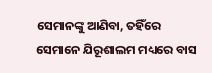ସେମାନଙ୍କୁ ଆଣିବା, ତହିଁରେ ସେମାନେ ଯିରୂଶାଲମ ମଧ୍ୟରେ ବାସ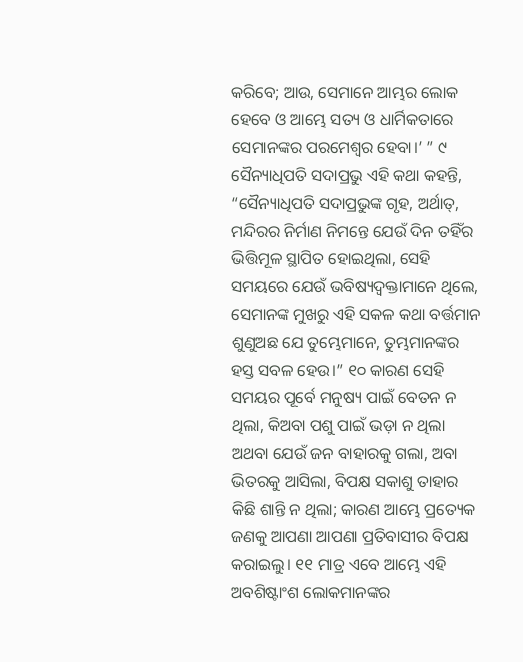କରିବେ; ଆଉ, ସେମାନେ ଆମ୍ଭର ଲୋକ ହେବେ ଓ ଆମ୍ଭେ ସତ୍ୟ ଓ ଧାର୍ମିକତାରେ ସେମାନଙ୍କର ପରମେଶ୍ୱର ହେବା।’ ” ୯ ସୈନ୍ୟାଧିପତି ସଦାପ୍ରଭୁ ଏହି କଥା କହନ୍ତି, “ସୈନ୍ୟାଧିପତି ସଦାପ୍ରଭୁଙ୍କ ଗୃହ, ଅର୍ଥାତ୍, ମନ୍ଦିରର ନିର୍ମାଣ ନିମନ୍ତେ ଯେଉଁ ଦିନ ତହିଁର ଭିତ୍ତିମୂଳ ସ୍ଥାପିତ ହୋଇଥିଲା, ସେହି ସମୟରେ ଯେଉଁ ଭବିଷ୍ୟଦ୍ବକ୍ତାମାନେ ଥିଲେ, ସେମାନଙ୍କ ମୁଖରୁ ଏହି ସକଳ କଥା ବର୍ତ୍ତମାନ ଶୁଣୁଅଛ ଯେ ତୁମ୍ଭେମାନେ, ତୁମ୍ଭମାନଙ୍କର ହସ୍ତ ସବଳ ହେଉ।” ୧୦ କାରଣ ସେହି ସମୟର ପୂର୍ବେ ମନୁଷ୍ୟ ପାଇଁ ବେତନ ନ ଥିଲା, କିଅବା ପଶୁ ପାଇଁ ଭଡ଼ା ନ ଥିଲା ଅଥବା ଯେଉଁ ଜନ ବାହାରକୁ ଗଲା, ଅବା ଭିତରକୁ ଆସିଲା, ବିପକ୍ଷ ସକାଶୁ ତାହାର କିଛି ଶାନ୍ତି ନ ଥିଲା; କାରଣ ଆମ୍ଭେ ପ୍ରତ୍ୟେକ ଜଣକୁ ଆପଣା ଆପଣା ପ୍ରତିବାସୀର ବିପକ୍ଷ କରାଇଲୁ। ୧୧ ମାତ୍ର ଏବେ ଆମ୍ଭେ ଏହି ଅବଶିଷ୍ଟାଂଶ ଲୋକମାନଙ୍କର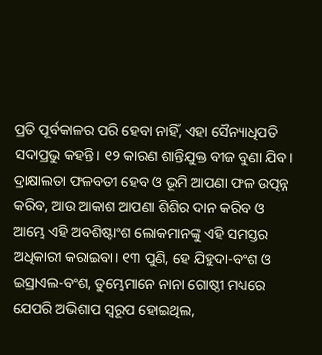ପ୍ରତି ପୂର୍ବକାଳର ପରି ହେବା ନାହିଁ, ଏହା ସୈନ୍ୟାଧିପତି ସଦାପ୍ରଭୁ କହନ୍ତି। ୧୨ କାରଣ ଶାନ୍ତିଯୁକ୍ତ ବୀଜ ବୁଣା ଯିବ। ଦ୍ରାକ୍ଷାଲତା ଫଳବତୀ ହେବ ଓ ଭୂମି ଆପଣା ଫଳ ଉତ୍ପନ୍ନ କରିବ, ଆଉ ଆକାଶ ଆପଣା ଶିଶିର ଦାନ କରିବ ଓ ଆମ୍ଭେ ଏହି ଅବଶିଷ୍ଟାଂଶ ଲୋକମାନଙ୍କୁ ଏହି ସମସ୍ତର ଅଧିକାରୀ କରାଇବା। ୧୩ ପୁଣି, ହେ ଯିହୁଦା-ବଂଶ ଓ ଇସ୍ରାଏଲ-ବଂଶ, ତୁମ୍ଭେମାନେ ନାନା ଗୋଷ୍ଠୀ ମଧ୍ୟରେ ଯେପରି ଅଭିଶାପ ସ୍ୱରୂପ ହୋଇଥିଲ,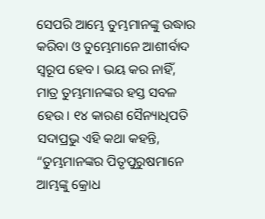ସେପରି ଆମ୍ଭେ ତୁମ୍ଭମାନଙ୍କୁ ଉଦ୍ଧାର କରିବା ଓ ତୁମ୍ଭେମାନେ ଆଶୀର୍ବାଦ ସ୍ୱରୂପ ହେବ। ଭୟ କର ନାହିଁ, ମାତ୍ର ତୁମ୍ଭମାନଙ୍କର ହସ୍ତ ସବଳ ହେଉ। ୧୪ କାରଣ ସୈନ୍ୟାଧିପତି ସଦାପ୍ରଭୁ ଏହି କଥା କହନ୍ତି, “ତୁମ୍ଭମାନଙ୍କର ପିତୃପୁରୁଷମାନେ ଆମ୍ଭଙ୍କୁ କ୍ରୋଧ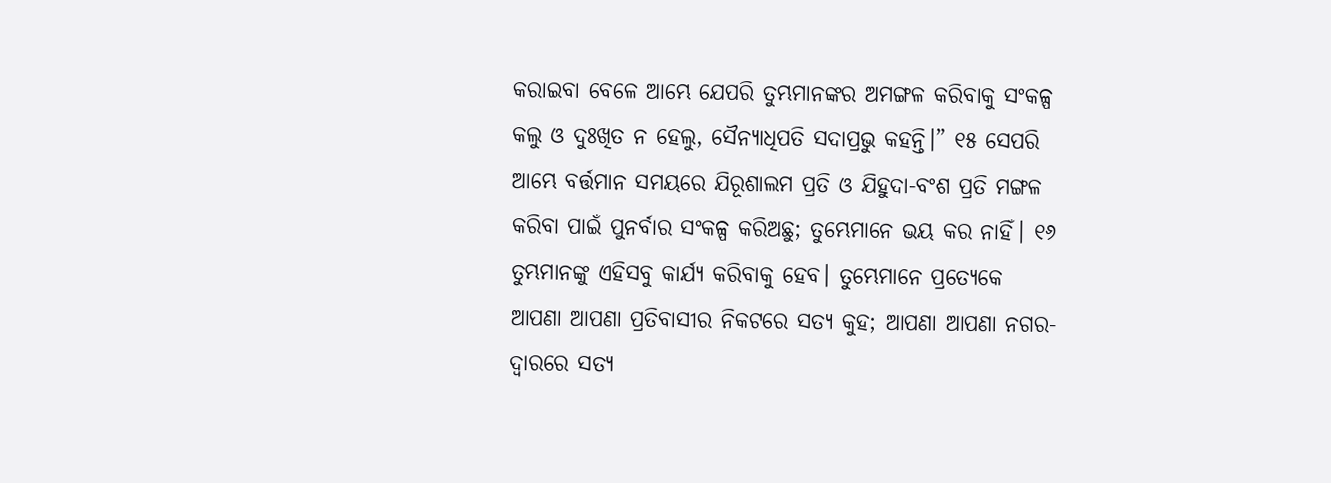କରାଇବା ବେଳେ ଆମ୍ଭେ ଯେପରି ତୁମ୍ଭମାନଙ୍କର ଅମଙ୍ଗଳ କରିବାକୁ ସଂକଳ୍ପ କଲୁ ଓ ଦୁଃଖିତ ନ ହେଲୁ, ସୈନ୍ୟାଧିପତି ସଦାପ୍ରଭୁ କହନ୍ତି।” ୧୫ ସେପରି ଆମ୍ଭେ ବର୍ତ୍ତମାନ ସମୟରେ ଯିରୂଶାଲମ ପ୍ରତି ଓ ଯିହୁଦା-ବଂଶ ପ୍ରତି ମଙ୍ଗଳ କରିବା ପାଇଁ ପୁନର୍ବାର ସଂକଳ୍ପ କରିଅଛୁ; ତୁମ୍ଭେମାନେ ଭୟ କର ନାହିଁ। ୧୬ ତୁମ୍ଭମାନଙ୍କୁ ଏହିସବୁ କାର୍ଯ୍ୟ କରିବାକୁ ହେବ। ତୁମ୍ଭେମାନେ ପ୍ରତ୍ୟେକେ ଆପଣା ଆପଣା ପ୍ରତିବାସୀର ନିକଟରେ ସତ୍ୟ କୁହ; ଆପଣା ଆପଣା ନଗର-ଦ୍ୱାରରେ ସତ୍ୟ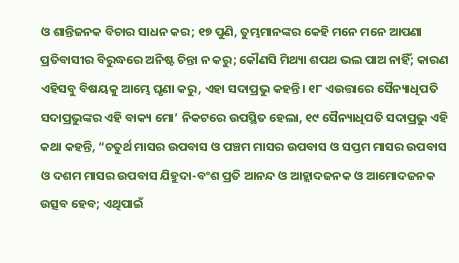ଓ ଶାନ୍ତିଜନକ ବିଚାର ସାଧନ କର; ୧୭ ପୁଣି, ତୁମ୍ଭମାନଙ୍କର କେହି ମନେ ମନେ ଆପଣା ପ୍ରତିବାସୀର ବିରୁଦ୍ଧରେ ଅନିଷ୍ଟ ଚିନ୍ତା ନ କରୁ; କୌଣସି ମିଥ୍ୟା ଶପଥ ଭଲ ପାଅ ନାହିଁ; କାରଣ ଏହିସବୁ ବିଷୟକୁ ଆମ୍ଭେ ଘୃଣା କରୁ, ଏହା ସଦାପ୍ରଭୁ କହନ୍ତି। ୧୮ ଏଉତ୍ତାରେ ସୈନ୍ୟାଧିପତି ସଦାପ୍ରଭୁଙ୍କର ଏହି ବାକ୍ୟ ମୋ’ ନିକଟରେ ଉପସ୍ଥିତ ହେଲା, ୧୯ ସୈନ୍ୟାଧିପତି ସଦାପ୍ରଭୁ ଏହି କଥା କହନ୍ତି, “ଚତୁର୍ଥ ମାସର ଉପବାସ ଓ ପଞ୍ଚମ ମାସର ଉପବାସ ଓ ସପ୍ତମ ମାସର ଉପବାସ ଓ ଦଶମ ମାସର ଉପବାସ ଯିହୁଦା-ବଂଶ ପ୍ରତି ଆନନ୍ଦ ଓ ଆହ୍ଲାଦଜନକ ଓ ଆମୋଦଜନକ ଉତ୍ସବ ହେବ; ଏଥିପାଇଁ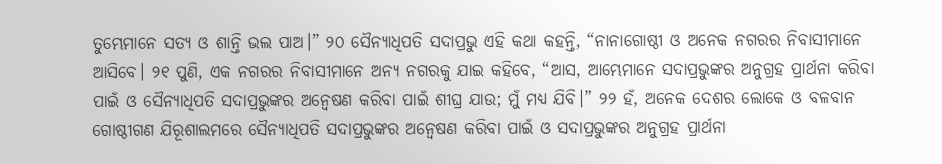ତୁମ୍ଭେମାନେ ସତ୍ୟ ଓ ଶାନ୍ତି ଭଲ ପାଅ।” ୨୦ ସୈନ୍ୟାଧିପତି ସଦାପ୍ରଭୁ ଏହି କଥା କହନ୍ତି, “ନାନାଗୋଷ୍ଠୀ ଓ ଅନେକ ନଗରର ନିବାସୀମାନେ ଆସିବେ। ୨୧ ପୁଣି, ଏକ ନଗରର ନିବାସୀମାନେ ଅନ୍ୟ ନଗରକୁ ଯାଇ କହିବେ, “ଆସ, ଆମ୍ଭେମାନେ ସଦାପ୍ରଭୁଙ୍କର ଅନୁଗ୍ରହ ପ୍ରାର୍ଥନା କରିବା ପାଇଁ ଓ ସୈନ୍ୟାଧିପତି ସଦାପ୍ରଭୁଙ୍କର ଅନ୍ଵେଷଣ କରିବା ପାଇଁ ଶୀଘ୍ର ଯାଉ; ମୁଁ ମଧ୍ୟ ଯିବି।” ୨୨ ହଁ, ଅନେକ ଦେଶର ଲୋକେ ଓ ବଳବାନ ଗୋଷ୍ଠୀଗଣ ଯିରୂଶାଲମରେ ସୈନ୍ୟାଧିପତି ସଦାପ୍ରଭୁଙ୍କର ଅନ୍ଵେଷଣ କରିବା ପାଇଁ ଓ ସଦାପ୍ରଭୁଙ୍କର ଅନୁଗ୍ରହ ପ୍ରାର୍ଥନା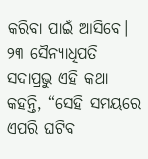କରିବା ପାଇଁ ଆସିବେ। ୨୩ ସୈନ୍ୟାଧିପତି ସଦାପ୍ରଭୁ ଏହି କଥା କହନ୍ତି, “ସେହି ସମୟରେ ଏପରି ଘଟିବ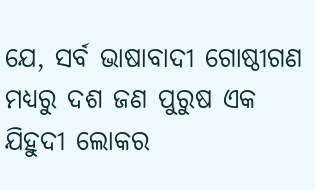ଯେ, ସର୍ବ ଭାଷାବାଦୀ ଗୋଷ୍ଠୀଗଣ ମଧ୍ୟରୁ ଦଶ ଜଣ ପୁରୁଷ ଏକ ଯିହୁଦୀ ଲୋକର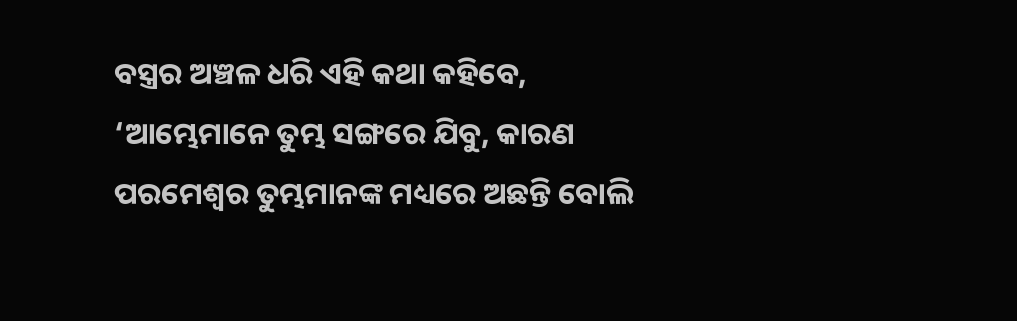ବସ୍ତ୍ରର ଅଞ୍ଚଳ ଧରି ଏହି କଥା କହିବେ, ‘ଆମ୍ଭେମାନେ ତୁମ୍ଭ ସଙ୍ଗରେ ଯିବୁ, କାରଣ ପରମେଶ୍ୱର ତୁମ୍ଭମାନଙ୍କ ମଧ୍ୟରେ ଅଛନ୍ତି ବୋଲି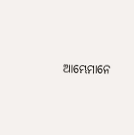ଆମ୍ଭେମାନେ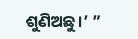ଶୁଣିଅଛୁ।’ ”